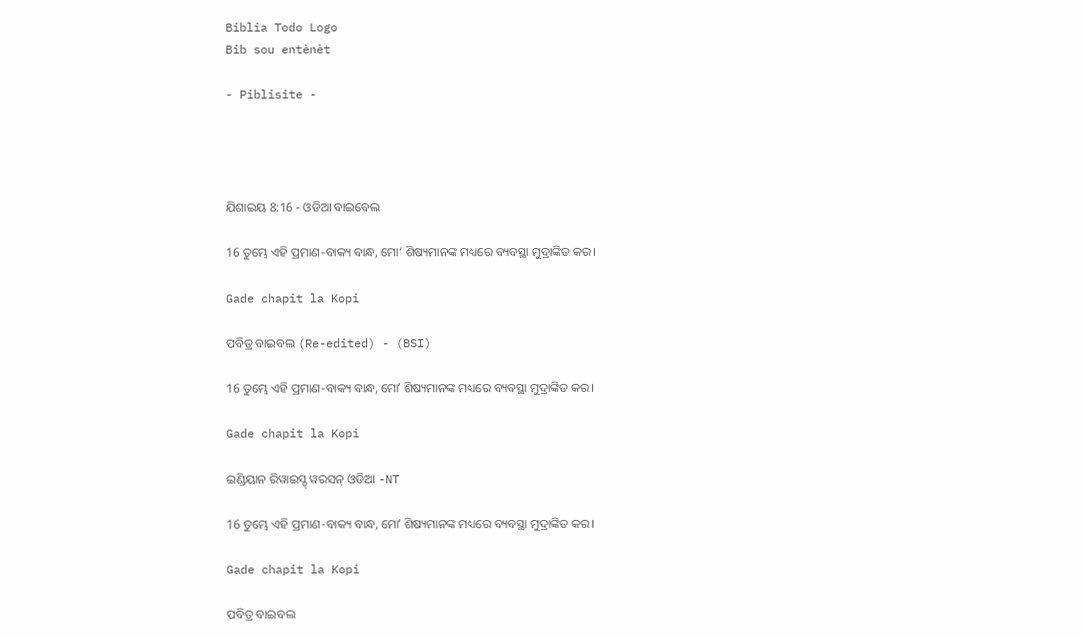Biblia Todo Logo
Bib sou entènèt

- Piblisite -




ଯିଶାଇୟ 8:16 - ଓଡିଆ ବାଇବେଲ

16 ତୁମ୍ଭେ ଏହି ପ୍ରମାଣ-ବାକ୍ୟ ବାନ୍ଧ, ମୋ’ ଶିଷ୍ୟମାନଙ୍କ ମଧ୍ୟରେ ବ୍ୟବସ୍ଥା ମୁଦ୍ରାଙ୍କିତ କର।

Gade chapit la Kopi

ପବିତ୍ର ବାଇବଲ (Re-edited) - (BSI)

16 ତୁମ୍ଭେ ଏହି ପ୍ରମାଣ-ବାକ୍ୟ ବାନ୍ଧ, ମୋʼ ଶିଷ୍ୟମାନଙ୍କ ମଧ୍ୟରେ ବ୍ୟବସ୍ଥା ମୁଦ୍ରାଙ୍କିତ କର।

Gade chapit la Kopi

ଇଣ୍ଡିୟାନ ରିୱାଇସ୍ଡ୍ ୱରସନ୍ ଓଡିଆ -NT

16 ତୁମ୍ଭେ ଏହି ପ୍ରମାଣ-ବାକ୍ୟ ବାନ୍ଧ, ମୋʼ ଶିଷ୍ୟମାନଙ୍କ ମଧ୍ୟରେ ବ୍ୟବସ୍ଥା ମୁଦ୍ରାଙ୍କିତ କର।

Gade chapit la Kopi

ପବିତ୍ର ବାଇବଲ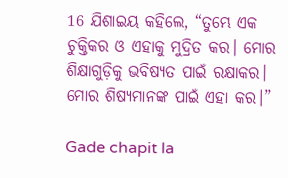16 ଯିଶାଇୟ କହିଲେ, “ତୁମ୍ଭେ ଏକ ଚୁକ୍ତିକର ଓ ଏହାକୁ ମୁଦ୍ରିତ କର। ମୋର ଶିକ୍ଷାଗୁଡ଼ିକୁ ଭବିଷ୍ୟତ ପାଇଁ ରକ୍ଷାକର। ମୋର ଶିଷ୍ୟମାନଙ୍କ ପାଇଁ ଏହା କର।”

Gade chapit la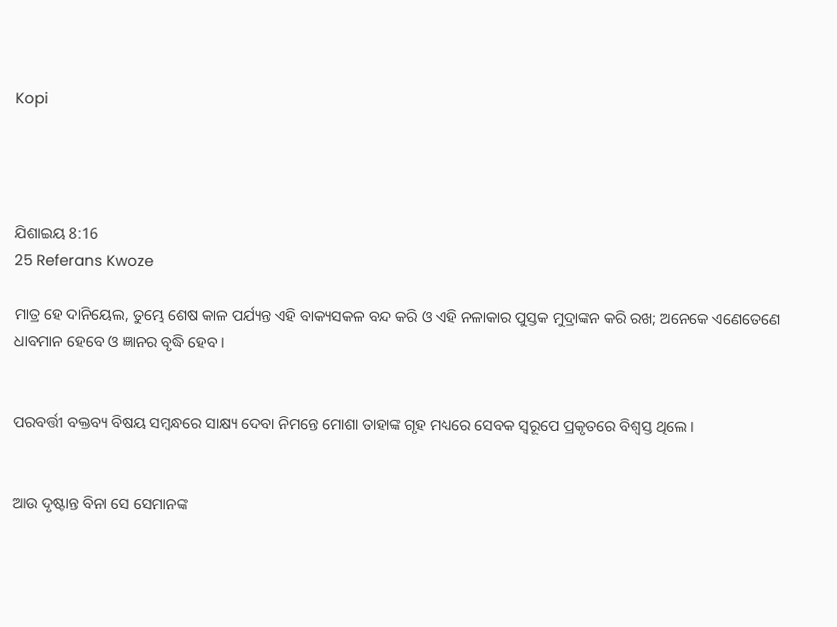Kopi




ଯିଶାଇୟ 8:16
25 Referans Kwoze

ମାତ୍ର ହେ ଦାନିୟେଲ, ତୁମ୍ଭେ ଶେଷ କାଳ ପର୍ଯ୍ୟନ୍ତ ଏହି ବାକ୍ୟସକଳ ବନ୍ଦ କରି ଓ ଏହି ନଳାକାର ପୁସ୍ତକ ମୁଦ୍ରାଙ୍କନ କରି ରଖ; ଅନେକେ ଏଣେତେଣେ ଧାବମାନ ହେବେ ଓ ଜ୍ଞାନର ବୃଦ୍ଧି ହେବ।


ପରବର୍ତ୍ତୀ ବକ୍ତବ୍ୟ ବିଷୟ ସମ୍ବନ୍ଧରେ ସାକ୍ଷ୍ୟ ଦେବା ନିମନ୍ତେ ମୋଶା ତାହାଙ୍କ ଗୃହ ମଧ୍ୟରେ ସେବକ ସ୍ୱରୂପେ ପ୍ରକୃତରେ ବିଶ୍ୱସ୍ତ ଥିଲେ ।


ଆଉ ଦୃଷ୍ଟାନ୍ତ ବିନା ସେ ସେମାନଙ୍କ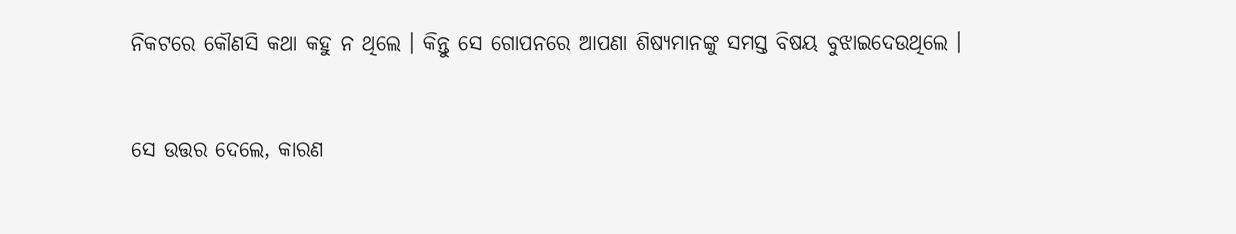ନିକଟରେ କୌଣସି କଥା କହୁ ନ ଥିଲେ । କିନ୍ତୁ ସେ ଗୋପନରେ ଆପଣା ଶିଷ୍ୟମାନଙ୍କୁ ସମସ୍ତ ବିଷୟ ବୁଝାଇଦେଉଥିଲେ ।


ସେ ଉତ୍ତର ଦେଲେ, କାରଣ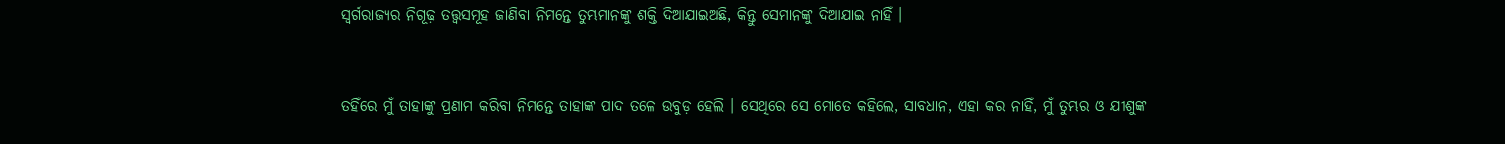ସ୍ୱର୍ଗରାଜ୍ୟର ନିଗୂଢ଼ ତତ୍ତ୍ୱସମୂହ ଜାଣିବା ନିମନ୍ତେ ତୁମ୍ଭମାନଙ୍କୁ ଶକ୍ତି ଦିଆଯାଇଅଛି, କିନ୍ତୁ ସେମାନଙ୍କୁ ଦିଆଯାଇ ନାହିଁ ।


ତହିଁରେ ମୁଁ ତାହାଙ୍କୁ ପ୍ରଣାମ କରିବା ନିମନ୍ତେ ତାହାଙ୍କ ପାଦ ତଳେ ଉବୁଡ଼ ହେଲି । ସେଥିରେ ସେ ମୋତେ କହିଲେ, ସାବଧାନ, ଏହା କର ନାହିଁ, ମୁଁ ତୁମ୍ଭର ଓ ଯୀଶୁଙ୍କ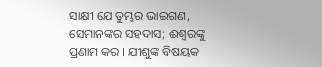ସାକ୍ଷୀ ଯେ ତୁମ୍ଭର ଭାଇଗଣ, ସେମାନଙ୍କର ସହଦାସ; ଈଶ୍ୱରଙ୍କୁ ପ୍ରଣାମ କର । ଯୀଶୁଙ୍କ ବିଷୟକ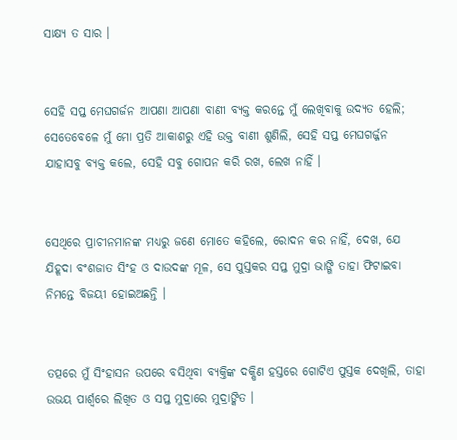ସାକ୍ଷ୍ୟ ତ ସାର ।


ସେହି ସପ୍ତ ମେଘଗର୍ଜନ ଆପଣା ଆପଣା ବାଣୀ ବ୍ୟକ୍ତ କରନ୍ତେ ମୁଁ ଲେଖିବାକୁ ଉଦ୍ୟତ ହେଲି; ସେତେବେଳେ ମୁଁ ମୋ ପ୍ରତି ଆକାଶରୁ ଏହି ଉକ୍ତ ବାଣୀ ଶୁଣିଲି, ସେହି ସପ୍ତ ମେଘଗର୍ଜ୍ଜନ ଯାହାସବୁ ବ୍ୟକ୍ତ କଲେ, ସେହି ସବୁ ଗୋପନ କରି ରଖ, ଲେଖ ନାହିଁ ।


ସେଥିରେ ପ୍ରାଚୀନମାନଙ୍କ ମଧ୍ୟରୁ ଜଣେ ମୋତେ କହିଲେ, ରୋଦନ କର ନାହିଁ, ଦେଖ, ଯେ ଯିହୂଦା ବଂଶଜାତ ସିଂହ ଓ ଦାଉଦଙ୍କ ମୂଳ, ସେ ପୁସ୍ତକର ସପ୍ତ ମୁଦ୍ରା ଭାଙ୍ଗି ତାହା ଫିଟାଇବା ନିମନ୍ତେ ବିଜୟୀ ହୋଇଅଛନ୍ତି ।


ତତ୍ପରେ ମୁଁ ସିଂହାସନ ଉପରେ ବସିଥିବା ବ୍ୟକ୍ତିଙ୍କ ଦକ୍ଷିଣ ହସ୍ତରେ ଗୋଟିଏ ପୁସ୍ତକ ଦେଖିଲି, ତାହା ଉଭୟ ପାର୍ଶ୍ୱରେ ଲିଖିତ ଓ ସପ୍ତ ମୁଦ୍ରାରେ ମୁଦ୍ରାଙ୍କିତ ।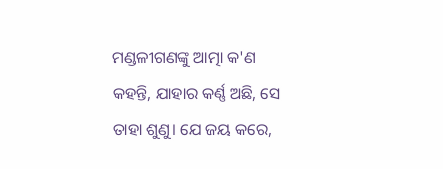ମଣ୍ଡଳୀଗଣଙ୍କୁ ଆତ୍ମା କ'ଣ କହନ୍ତି, ଯାହାର କର୍ଣ୍ଣ ଅଛି, ସେ ତାହା ଶୁଣୁ। ଯେ ଜୟ କରେ,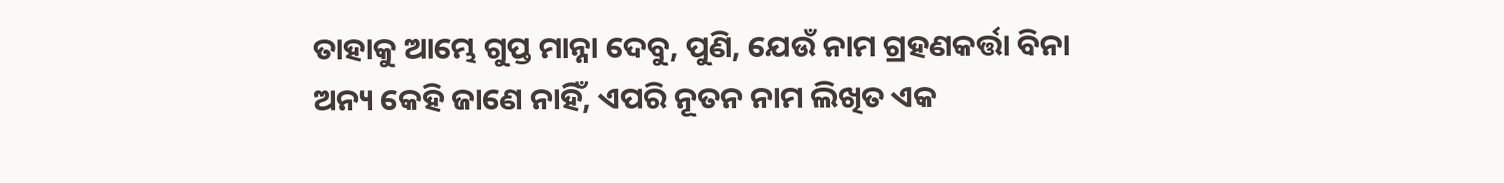ତାହାକୁ ଆମ୍ଭେ ଗୁପ୍ତ ମାନ୍ନା ଦେବୁ, ପୁଣି, ଯେଉଁ ନାମ ଗ୍ରହଣକର୍ତ୍ତା ବିନା ଅନ୍ୟ କେହି ଜାଣେ ନାହିଁ, ଏପରି ନୂତନ ନାମ ଲିଖିତ ଏକ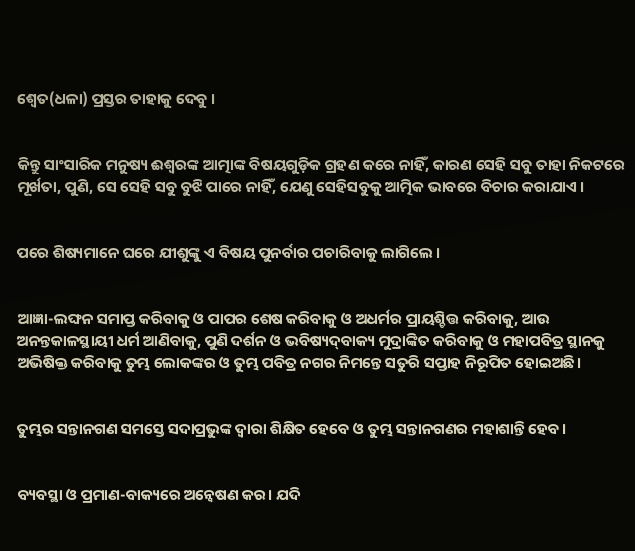ଶ୍ୱେତ(ଧଳା) ପ୍ରସ୍ତର ତାହାକୁ ଦେବୁ ।


କିନ୍ତୁ ସାଂସାରିକ ମନୁଷ୍ୟ ଈଶ୍ୱରଙ୍କ ଆତ୍ମାଙ୍କ ବିଷୟଗୁଡ଼ିକ ଗ୍ରହଣ କରେ ନାହିଁ, କାରଣ ସେହି ସବୁ ତାହା ନିକଟରେ ମୂର୍ଖତା, ପୁଣି, ସେ ସେହି ସବୁ ବୁଝି ପାରେ ନାହିଁ, ଯେଣୁ ସେହିସବୁକୁ ଆତ୍ମିକ ଭାବରେ ବିଚାର କରାଯାଏ ।


ପରେ ଶିଷ୍ୟମାନେ ଘରେ ଯୀଶୁଙ୍କୁ ଏ ବିଷୟ ପୁନର୍ବାର ପଚାରିବାକୁ ଲାଗିଲେ ।


ଆଜ୍ଞା-ଲଙ୍ଘନ ସମାପ୍ତ କରିବାକୁ ଓ ପାପର ଶେଷ କରିବାକୁ ଓ ଅଧର୍ମର ପ୍ରାୟଶ୍ଚିତ୍ତ କରିବାକୁ, ଆଉ ଅନନ୍ତକାଳସ୍ଥାୟୀ ଧର୍ମ ଆଣିବାକୁ, ପୁଣି ଦର୍ଶନ ଓ ଭବିଷ୍ୟଦ୍‍ବାକ୍ୟ ମୁଦ୍ରାଙ୍କିତ କରିବାକୁ ଓ ମହାପବିତ୍ର ସ୍ଥାନକୁ ଅଭିଷିକ୍ତ କରିବାକୁ ତୁମ୍ଭ ଲୋକଙ୍କର ଓ ତୁମ୍ଭ ପବିତ୍ର ନଗର ନିମନ୍ତେ ସତୁରି ସପ୍ତାହ ନିରୂପିତ ହୋଇଅଛି।


ତୁମ୍ଭର ସନ୍ତାନଗଣ ସମସ୍ତେ ସଦାପ୍ରଭୁଙ୍କ ଦ୍ୱାରା ଶିକ୍ଷିତ ହେବେ ଓ ତୁମ୍ଭ ସନ୍ତାନଗଣର ମହାଶାନ୍ତି ହେବ।


ବ୍ୟବସ୍ଥା ଓ ପ୍ରମାଣ-ବାକ୍ୟରେ ଅନ୍ଵେଷଣ କର। ଯଦି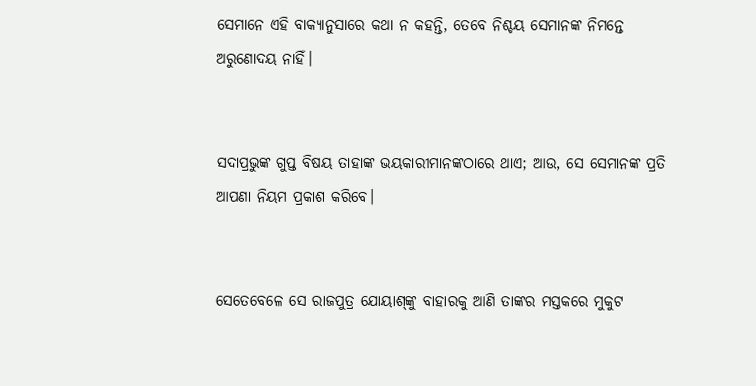ସେମାନେ ଏହି ବାକ୍ୟାନୁସାରେ କଥା ନ କହନ୍ତି, ତେବେ ନିଶ୍ଚୟ ସେମାନଙ୍କ ନିମନ୍ତେ ଅରୁଣୋଦୟ ନାହିଁ।


ସଦାପ୍ରଭୁଙ୍କ ଗୁପ୍ତ ବିଷୟ ତାହାଙ୍କ ଭୟକାରୀମାନଙ୍କଠାରେ ଥାଏ; ଆଉ, ସେ ସେମାନଙ୍କ ପ୍ରତି ଆପଣା ନିୟମ ପ୍ରକାଶ କରିବେ।


ସେତେବେଳେ ସେ ରାଜପୁତ୍ର ଯୋୟାଶ୍‍ଙ୍କୁ ବାହାରକୁ ଆଣି ତାଙ୍କର ମସ୍ତକରେ ମୁକୁଟ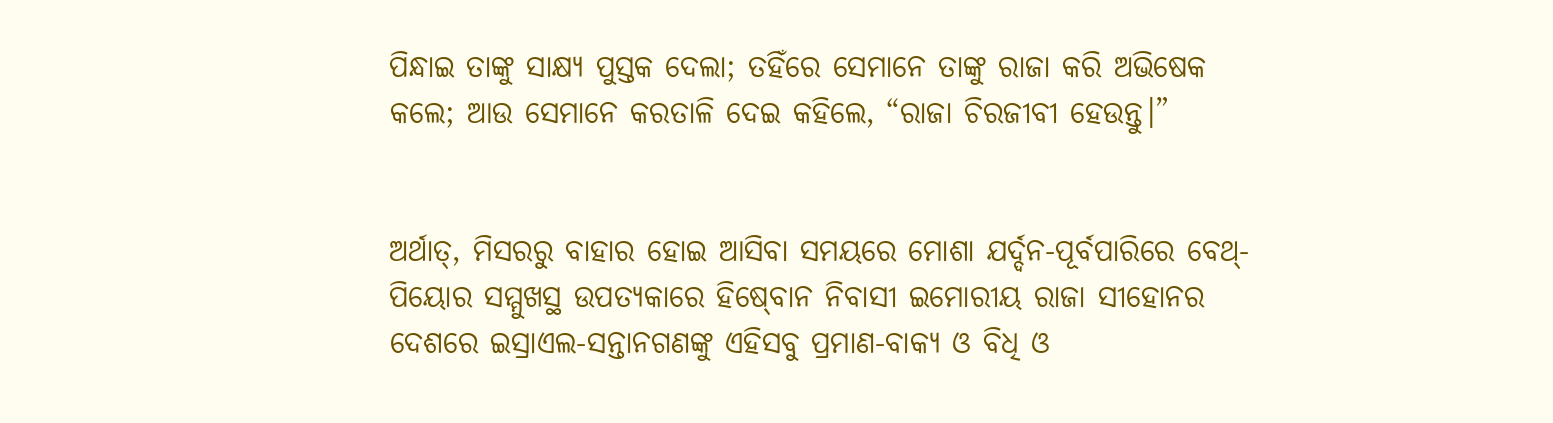ପିନ୍ଧାଇ ତାଙ୍କୁ ସାକ୍ଷ୍ୟ ପୁସ୍ତକ ଦେଲା; ତହିଁରେ ସେମାନେ ତାଙ୍କୁ ରାଜା କରି ଅଭିଷେକ କଲେ; ଆଉ ସେମାନେ କରତାଳି ଦେଇ କହିଲେ, “ରାଜା ଚିରଜୀବୀ ହେଉନ୍ତୁ।”


ଅର୍ଥାତ୍‍, ମିସରରୁ ବାହାର ହୋଇ ଆସିବା ସମୟରେ ମୋଶା ଯର୍ଦ୍ଦନ-ପୂର୍ବପାରିରେ ବେଥ୍-ପିୟୋର ସମ୍ମୁଖସ୍ଥ ଉପତ୍ୟକାରେ ହିଷ୍‍ବୋନ ନିବାସୀ ଇମୋରୀୟ ରାଜା ସୀହୋନର ଦେଶରେ ଇସ୍ରାଏଲ-ସନ୍ତାନଗଣଙ୍କୁ ଏହିସବୁ ପ୍ରମାଣ-ବାକ୍ୟ ଓ ବିଧି ଓ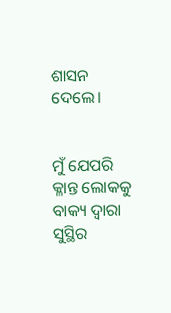ଶାସନ ଦେଲେ।


ମୁଁ ଯେପରି କ୍ଳାନ୍ତ ଲୋକକୁ ବାକ୍ୟ ଦ୍ୱାରା ସୁସ୍ଥିର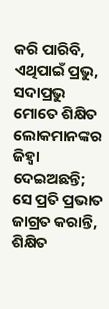କରି ପାରିବି, ଏଥିପାଇଁ ପ୍ରଭୁ, ସଦାପ୍ରଭୁ ମୋତେ ଶିକ୍ଷିତ ଲୋକମାନଙ୍କର ଜିହ୍ୱା ଦେଇଅଛନ୍ତି; ସେ ପ୍ରତି ପ୍ରଭାତ ଜାଗ୍ରତ କରାନ୍ତି, ଶିକ୍ଷିତ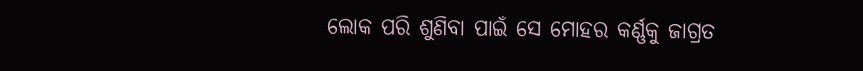ଲୋକ ପରି ଶୁଣିବା ପାଇଁ ସେ ମୋହର କର୍ଣ୍ଣକୁ ଜାଗ୍ରତ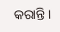କରାନ୍ତି।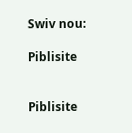Swiv nou:

Piblisite


Piblisite